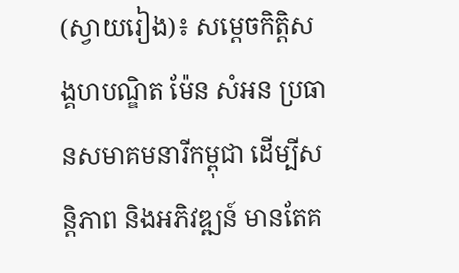(ស្វាយរៀង)៖ សម្តេចកិត្តិសង្គហបណ្ឌិត ម៉ែន សំអន ប្រធានសមាគមនារីកម្ពុជា ដើម្បីសន្តិភាព និងអភិវឌ្ឍន៍ មានតែគ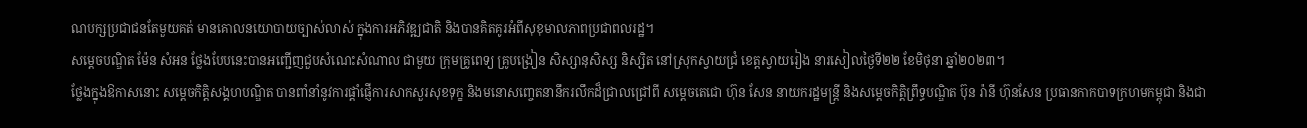ណបក្សប្រជាជនតែមួយគត់ មានគោលនយោបាយច្បាស់លាស់ ក្នុងការអភិវឌ្ឍជាតិ និងបានគិតគូរអំពីសុខុមាលភាពប្រជាពលរដ្ឋ។
សម្តេចបណ្ឌិត ម៉ែន សំអន ថ្លែងបែបនេះបានអញ្ជើញជួបសំណេះសំណាល ជាមួយ ក្រុមគ្រូពេទ្យ គ្រូបង្រៀន សិស្សានុសិស្ស និស្សិត នៅស្រុកស្វាយជ្រំ ខេត្តស្វាយរៀង នារសៀលថ្ងៃទី២២ ខែមិថុនា ឆ្នាំ២០២៣។
ថ្លែងក្នុងឱកាសនោះ សម្តេចកិត្តិសង្គហបណ្ឌិត បានពាំនាំនូវការផ្តាំផ្ញើការសាកសួរសុខទុក្ខ និងមនោសញ្ចេតនានឹករលឹកដ៏ជ្រាលជ្រៅពី សម្តេចតេជោ ហ៊ុន សែន នាយករដ្ឋមន្រ្តី និងសម្តេចកិត្តិព្រឹទ្ធបណ្ឌិត ប៊ុន រ៉ានី ហ៊ុនសែន ប្រធានកាកបាទក្រហមកម្ពុជា និងជា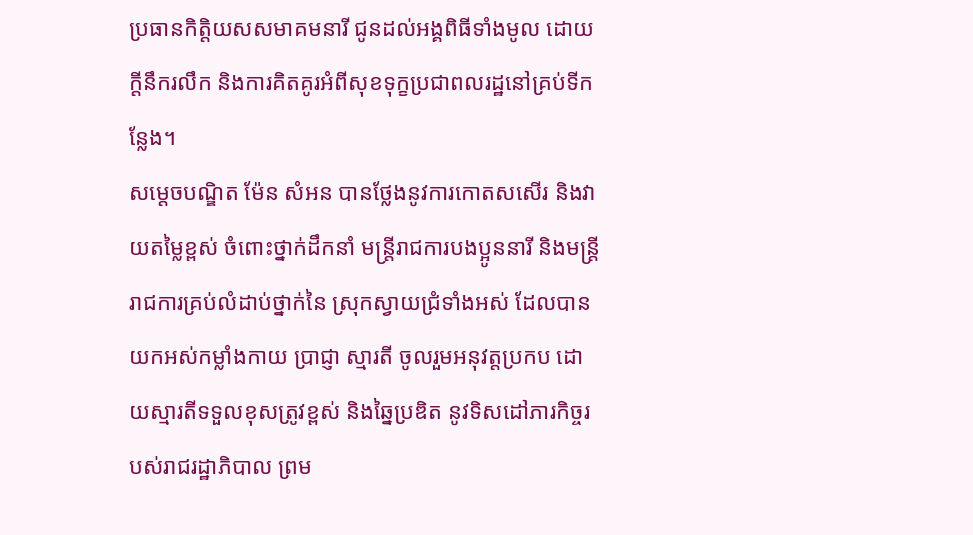ប្រធានកិត្តិយសសមាគមនារី ជូនដល់អង្គពិធីទាំងមូល ដោយក្តីនឹករលឹក និងការគិតគូរអំពីសុខទុក្ខប្រជាពលរដ្ឋនៅគ្រប់ទីកន្លែង។
សម្តេចបណ្ឌិត ម៉ែន សំអន បានថ្លែងនូវការកោតសសើរ និងវាយតម្លៃខ្ពស់ ចំពោះថ្នាក់ដឹកនាំ មន្ត្រីរាជការបងប្អូននារី និងមន្ត្រីរាជការគ្រប់លំដាប់ថ្នាក់នៃ ស្រុកស្វាយជ្រំទាំងអស់ ដែលបានយកអស់កម្លាំងកាយ ប្រាជ្ញា ស្មារតី ចូលរួមអនុវត្តប្រកប ដោយស្មារតីទទួលខុសត្រូវខ្ពស់ និងឆ្នៃប្រឌិត នូវទិសដៅភារកិច្ចរបស់រាជរដ្ឋាភិបាល ព្រម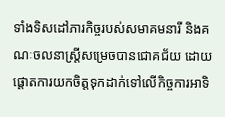ទាំងទិសដៅភារកិច្ចរបស់សមាគមនារី និងគណៈចលនាស្ត្រីសម្រេចបានជោគជ័យ ដោយផ្តោតការយកចិត្តទុកដាក់ទៅលើកិច្ចការអាទិ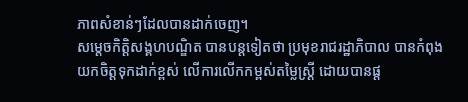ភាពសំខាន់ៗដែលបានដាក់ចេញ។
សម្តេចកិត្តិសង្គហបណ្ឌិត បានបន្តទៀតថា ប្រមុខរាជរដ្ឋាភិបាល បានកំពុងយកចិត្តទុកដាក់ខ្ពស់ លើការលើកកម្ពស់តម្លៃស្ត្រី ដោយបានផ្ត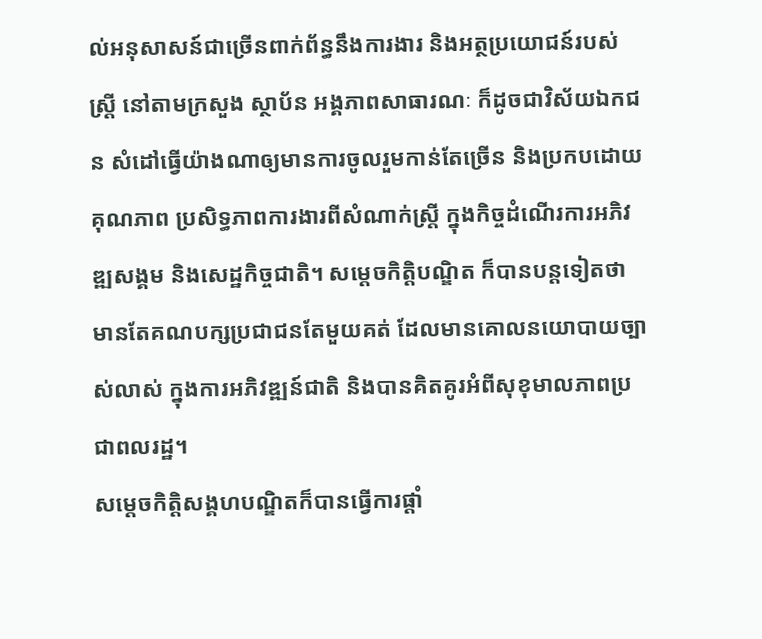ល់អនុសាសន៍ជាច្រើនពាក់ព័ន្ធនឹងការងារ និងអត្ថប្រយោជន៍របស់ស្ត្រី នៅតាមក្រសួង ស្ថាប័ន អង្គភាពសាធារណៈ ក៏ដូចជាវិស័យឯកជន សំដៅធ្វើយ៉ាងណាឲ្យមានការចូលរួមកាន់តែច្រើន និងប្រកបដោយគុណភាព ប្រសិទ្ធភាពការងារពីសំណាក់ស្ត្រី ក្នុងកិច្ចដំណើរការអភិវឌ្ឍសង្គម និងសេដ្ឋកិច្ចជាតិ។ សម្តេចកិត្តិបណ្ឌិត ក៏បានបន្តទៀតថា មានតែគណបក្សប្រជាជនតែមួយគត់ ដែលមានគោលនយោបាយច្បាស់លាស់ ក្នុងការអភិវឌ្ឍន៍ជាតិ និងបានគិតគូរអំពីសុខុមាលភាពប្រជាពលរដ្ឋ។
សម្តេចកិត្តិសង្គហបណ្ឌិតក៏បានធ្វើការផ្តាំ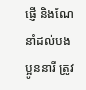ផ្ញើ និងណែនាំដល់បងប្អូននារី ត្រូវ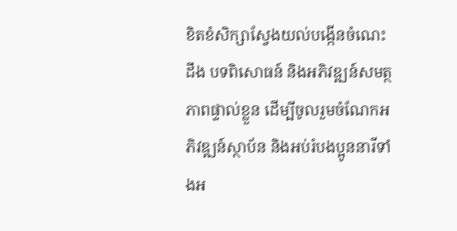ខិតខំសិក្សាស្វែងយល់បង្កើនចំណេះដឹង បទពិសោធន៍ និងអភិវឌ្ឍន៍សមត្ថភាពផ្ទាល់ខ្លួន ដើម្បីចូលរួមចំណែកអភិវឌ្ឍន៍ស្ថាប័ន និងអប់រំបងប្អូននារីទាំងអ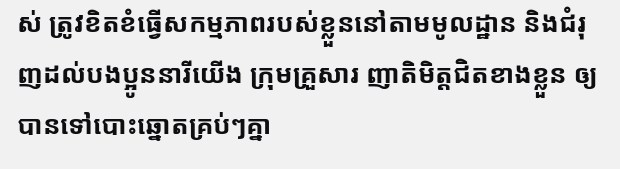ស់ ត្រូវខិតខំធ្វើសកម្មភាពរបស់ខ្លួននៅតាមមូលដ្ឋាន និងជំរុញដល់បងប្អូននារីយើង ក្រុមគ្រួសារ ញាតិមិត្តជិតខាងខ្លួន ឲ្យបានទៅបោះឆ្នោតគ្រប់ៗគ្នា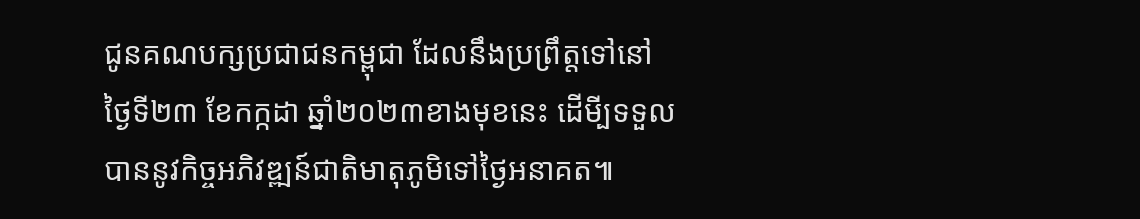ជូនគណបក្សប្រជាជនកម្ពុជា ដែលនឹងប្រព្រឹត្តទៅនៅថ្ងៃទី២៣ ខែកក្កដា ឆ្នាំ២០២៣ខាងមុខនេះ ដើមី្បទទួលបាននូវកិច្ចអភិវឌ្ឍន៍ជាតិមាតុភូមិទៅថ្ងៃអនាគត៕